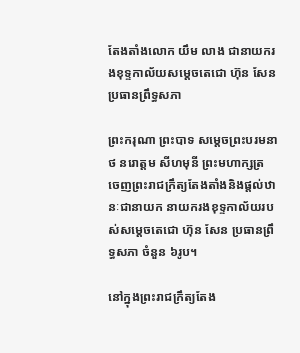តែងតាំងលោក យឹម លាង ជានាយករងខុទ្ទកាល័យសម្តេចតេជោ ហ៊ុន សែន ប្រធានព្រឹទ្ធសភា

ព្រះករុណា ព្រះបាទ សម្តេចព្រះបរមនាថ នរោត្តម សីហមុនី ព្រះមហាក្សត្រ ចេញព្រះរាជក្រឹត្យតែងតាំងនិងផ្តល់ឋានៈជានាយក នាយករងខុទ្ទកាល័យរបស់សម្តេចតេជោ ហ៊ុន សែន ប្រធានព្រឹទ្ធសភា ចំនួន ៦រូប។

នៅក្នុងព្រះរាជក្រឹត្យតែង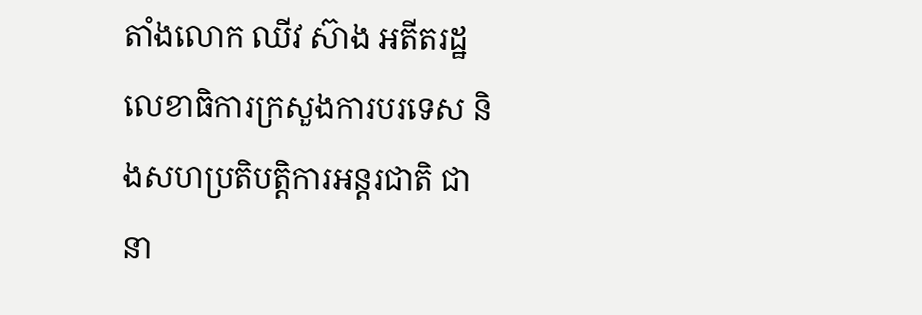តាំងលោក ឈីវ ស៊ាង អតីតរដ្ឋលេខាធិការក្រសួងការបរទេស និងសហប្រតិបត្តិការអន្តរជាតិ ជានា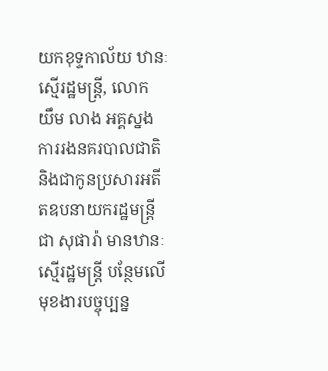យកខុទ្ទកាល័យ ឋានៈស្មើរដ្ឋមន្រ្តី, លោក យឹម លាង អគ្គស្នងការរងនគរបាលជាតិ និងជាកូនប្រសារអតីតឧបនាយករដ្ឋមន្រ្តី ជា សុផារ៉ា មានឋានៈស្មើរដ្ឋមន្រ្តី បន្ថែមលើមុខងារបច្ចុប្បន្ន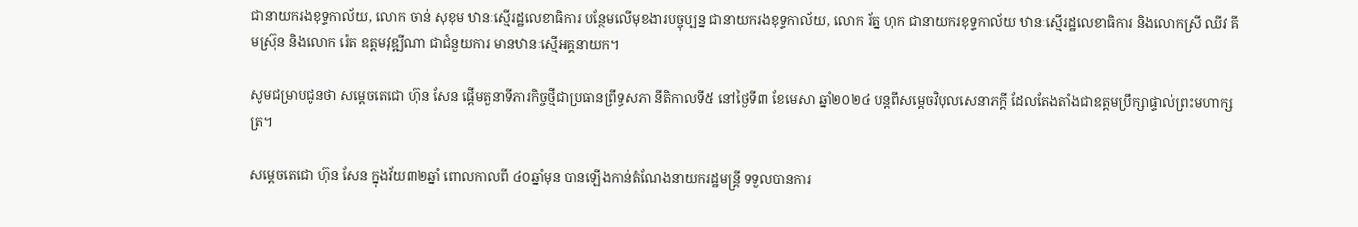ជានាយករងខុទ្ទកាល័យ, លោក ចាន់ សុខុម ឋានៈស្មើរដ្ឋលេខាធិការ បន្ថែមលើមុខងារបច្ចុប្បន្ន ជានាយករងខុទ្ទកាល័យ, លោក រ័ត្ន ហុក ជានាយករខុទ្ទកាល័យ ឋានៈស្មើរដ្ឋលេខាធិការ និងលោកស្រី ឈីវ គីមស្រ៊ុន និងលោក រ៉េត ឧត្តមវុឌ្ឍីណា ជាជំនួយការ មានឋានៈស្មើអគ្គនាយក។

សូមជម្រាបជូនថា សម្តេចតេជោ ហ៊ុន សែន ផ្តើមតួនាទីភារកិច្ចថ្មីជាប្រធានព្រឹទ្ធសភា នីតិកាលទី៥ នៅថ្ងៃទី៣ ខែមេសា ឆ្នាំ២០២៤ បន្តពីសម្តេចវិបុលសេនាភក្តី ដែលតែងតាំងជាឧត្តមប្រឹក្សាផ្ទាល់ព្រះមហាក្សត្រ។

សម្តេចតេជោ ហ៊ុន សែន ក្នុងវ័យ៣២ឆ្នាំ ពោលកាលពី ៤០ឆ្នាំមុន បានឡើងកាន់តំណែងនាយករដ្ឋមន្ត្រី ទទួលបានការ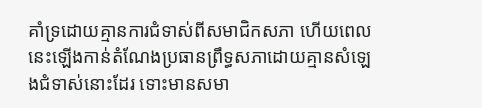គាំទ្រដោយគ្មានការជំទាស់ពីសមាជិកសភា ហើយពេលនេះឡើងកាន់តំណែងប្រធានព្រឹទ្ធសភាដោយគ្មានសំឡេងជំទាស់នោះដែរ ទោះមានសមា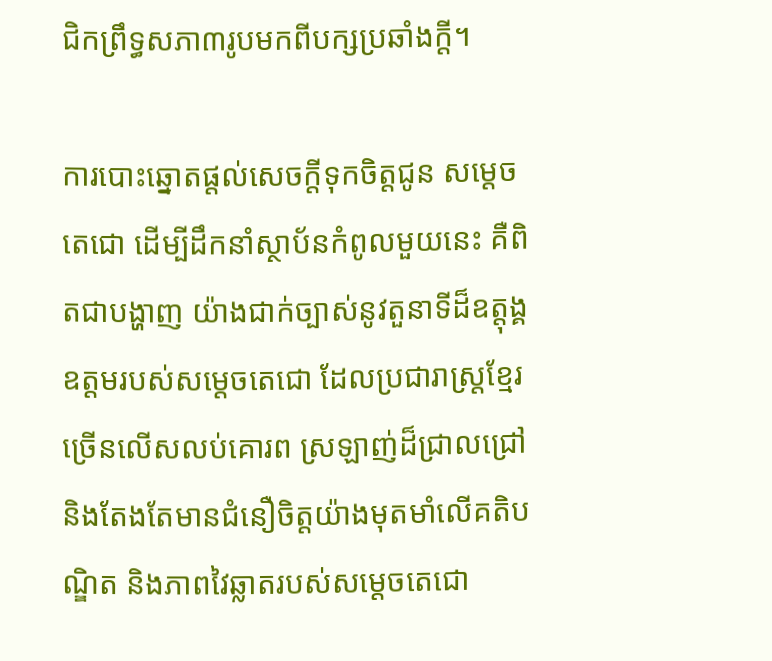ជិកព្រឹទ្ធសភា៣រូបមកពីបក្សប្រឆាំងក្តី។

ការបោះឆ្នោតផ្តល់សេចក្តីទុកចិត្តជូន សម្តេចតេជោ ដើម្បីដឹកនាំស្ថាប័នកំពូលមួយនេះ គឺពិតជាបង្ហាញ យ៉ាងជាក់ច្បាស់នូវតួនាទីដ៏ឧត្តុង្គឧត្តមរបស់សមេ្តចតេជោ ដែលប្រជារាស្ត្រខ្មែរច្រើនលើសលប់គោរព ស្រឡាញ់ដ៏ជ្រាលជ្រៅ និងតែងតែមានជំនឿចិត្តយ៉ាងមុតមាំលើគតិបណ្ឌិត និងភាពវៃឆ្លាតរបស់សម្តេចតេជោ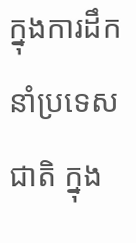ក្នុងការដឹកនាំប្រទេសជាតិ ក្នុង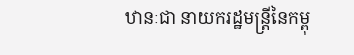ឋានៈជា នាយករដ្ឋមន្ត្រីនៃកម្ពុ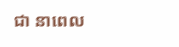ជា នាពេល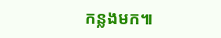កន្លងមក៕